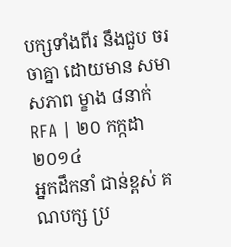បក្សទាំងពីរ នឹងជួប ចរចាគ្នា ដោយមាន សមាសភាព ម្ខាង ៨នាក់
RFA | ២០ កក្កដា ២០១៤
អ្នកដឹកនាំ ជាន់ខ្ពស់ គណបក្ស ប្រ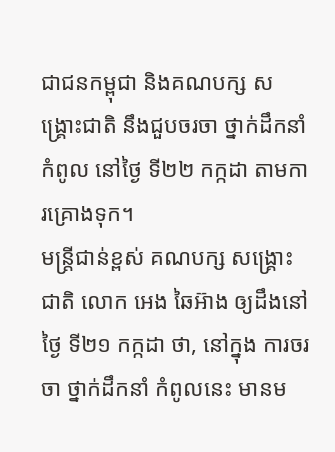ជាជនកម្ពុជា និងគណបក្ស សង្គ្រោះជាតិ នឹងជួបចរចា ថ្នាក់ដឹកនាំ កំពូល នៅថ្ងៃ ទី២២ កក្កដា តាមការគ្រោងទុក។
មន្ត្រីជាន់ខ្ពស់ គណបក្ស សង្គ្រោះជាតិ លោក អេង ឆៃអ៊ាង ឲ្យដឹងនៅថ្ងៃ ទី២១ កក្កដា ថា, នៅក្នុង ការចរចា ថ្នាក់ដឹកនាំ កំពូលនេះ មានម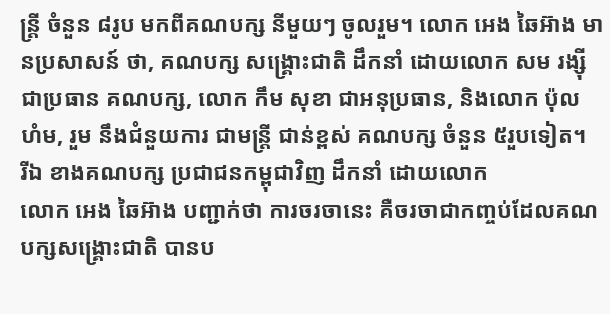ន្ត្រី ចំនួន ៨រូប មកពីគណបក្ស នីមួយៗ ចូលរួម។ លោក អេង ឆៃអ៊ាង មានប្រសាសន៍ ថា, គណបក្ស សង្គ្រោះជាតិ ដឹកនាំ ដោយលោក សម រង្ស៊ី ជាប្រធាន គណបក្ស, លោក កឹម សុខា ជាអនុប្រធាន, និងលោក ប៉ុល ហំម, រួម នឹងជំនួយការ ជាមន្ត្រី ជាន់ខ្ពស់ គណបក្ស ចំនួន ៥រួបទៀត។
រីឯ ខាងគណបក្ស ប្រជាជនកម្ពុជាវិញ ដឹកនាំ ដោយលោក
លោក អេង ឆៃអ៊ាង បញ្ជាក់ថា ការចរចានេះ គឺចរចាជាកញ្ចប់ដែលគណបក្សសង្គ្រោះជាតិ បានប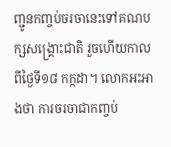ញ្ជូនកញ្ចប់ចរចានេះទៅគណបក្សសង្គ្រោះជាតិ រួចហើយកាលពីថ្ងៃទី១៨ កក្កដា។ លោកអះអាងថា ការចរចាជាកញ្ចប់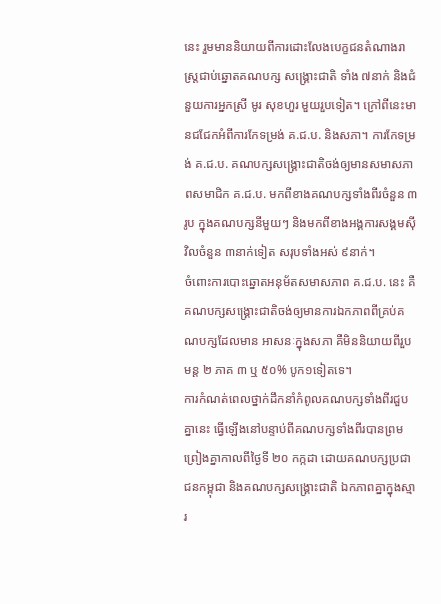នេះ រួមមាននិយាយពីការដោះលែងបេក្ខជនតំណាងរាស្ត្រជាប់ឆ្នោតគណបក្ស សង្គ្រោះជាតិ ទាំង ៧នាក់ និងជំនួយការអ្នកស្រី មូរ សុខហួរ មួយរួបទៀត។ ក្រៅពីនេះមានជជែកអំពីការកែទម្រង់ គ.ជ.ប. និងសភា។ ការកែទម្រង់ គ.ជ.ប. គណបក្សសង្គ្រោះជាតិចង់ឲ្យមានសមាសភាពសមាជិក គ.ជ.ប. មកពីខាងគណបក្សទាំងពីរចំនួន ៣រូប ក្នុងគណបក្សនីមួយៗ និងមកពីខាងអង្គការសង្គមស៊ីវិលចំនួន ៣នាក់ទៀត សរុបទាំងអស់ ៩នាក់។
ចំពោះការបោះឆ្នោតអនុម័តសមាសភាព គ.ជ.ប. នេះ គឺគណបក្សសង្គ្រោះជាតិចង់ឲ្យមានការឯកភាពពីគ្រប់គណបក្សដែលមាន អាសនៈក្នុងសភា គឺមិននិយាយពីរួបមន្ត ២ ភាគ ៣ ឬ ៥០% បូក១ទៀតទេ។
ការកំណត់ពេលថ្នាក់ដឹកនាំកំពូលគណបក្សទាំងពីរជួបគ្នានេះ ធ្វើឡើងនៅបន្ទាប់ពីគណបក្សទាំងពីរបានព្រមព្រៀងគ្នាកាលពីថ្ងៃទី ២០ កក្កដា ដោយគណបក្សប្រជាជនកម្ពុជា និងគណបក្សសង្គ្រោះជាតិ ឯកភាពគ្នាក្នុងស្មារ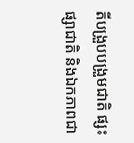តីបង្រួបបង្រួមជាតិ ផ្សះផ្សាជាតិ និងឯកភាពជា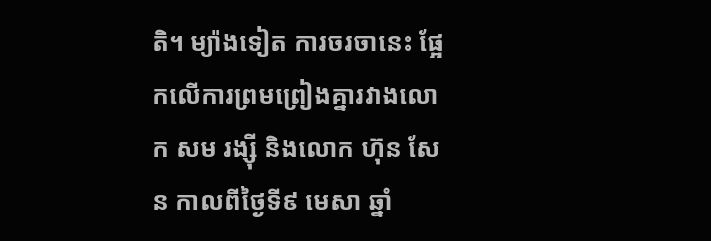តិ។ ម្យ៉ាងទៀត ការចរចានេះ ផ្អែកលើការព្រមព្រៀងគ្នារវាងលោក សម រង្ស៊ី និងលោក ហ៊ុន សែន កាលពីថ្ងៃទី៩ មេសា ឆ្នាំ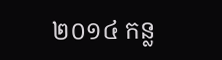២០១៤ កន្ល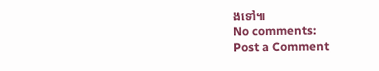ងទៅ៕
No comments:
Post a Comment